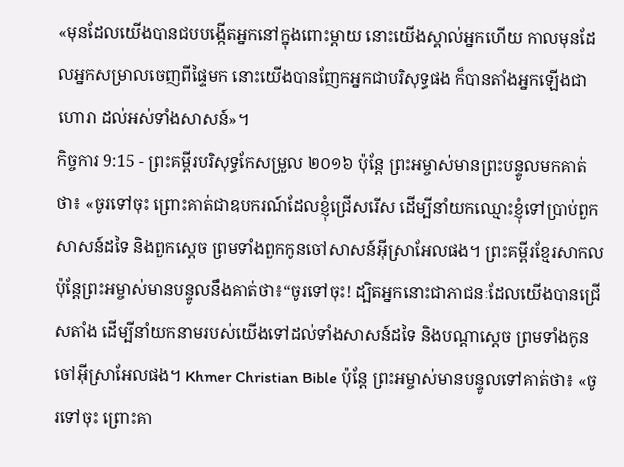«មុនដែលយើងបានជបបង្កើតអ្នកនៅក្នុងពោះម្តាយ នោះយើងស្គាល់អ្នកហើយ កាលមុនដែលអ្នកសម្រាលចេញពីផ្ទៃមក នោះយើងបានញែកអ្នកជាបរិសុទ្ធផង ក៏បានតាំងអ្នកឡើងជាហោរា ដល់អស់ទាំងសាសន៍»។
កិច្ចការ 9:15 - ព្រះគម្ពីរបរិសុទ្ធកែសម្រួល ២០១៦ ប៉ុន្តែ ព្រះអម្ចាស់មានព្រះបន្ទូលមកគាត់ថា៖ «ចូរទៅចុះ ព្រោះគាត់ជាឧបករណ៍ដែលខ្ញុំជ្រើសរើស ដើម្បីនាំយកឈ្មោះខ្ញុំទៅប្រាប់ពួកសាសន៍ដទៃ និងពួកស្តេច ព្រមទាំងពួកកូនចៅសាសន៍អ៊ីស្រាអែលផង។ ព្រះគម្ពីរខ្មែរសាកល ប៉ុន្តែព្រះអម្ចាស់មានបន្ទូលនឹងគាត់ថា៖“ចូរទៅចុះ! ដ្បិតអ្នកនោះជាភាជនៈដែលយើងបានជ្រើសតាំង ដើម្បីនាំយកនាមរបស់យើងទៅដល់ទាំងសាសន៍ដទៃ និងបណ្ដាស្ដេច ព្រមទាំងកូនចៅអ៊ីស្រាអែលផង។ Khmer Christian Bible ប៉ុន្ដែ ព្រះអម្ចាស់មានបន្ទូលទៅគាត់ថា៖ «ចូរទៅចុះ ព្រោះគា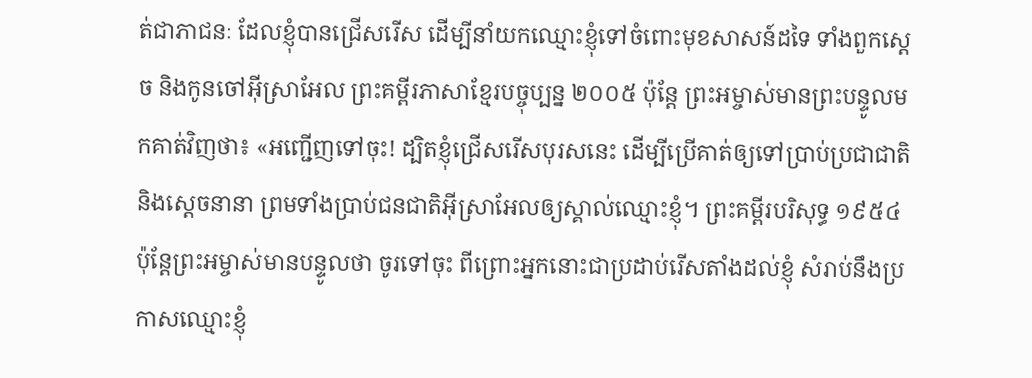ត់ជាភាជនៈ ដែលខ្ញុំបានជ្រើសរើស ដើម្បីនាំយកឈ្មោះខ្ញុំទៅចំពោះមុខសាសន៍ដទៃ ទាំងពួកស្ដេច និងកូនចៅអ៊ីស្រាអែល ព្រះគម្ពីរភាសាខ្មែរបច្ចុប្បន្ន ២០០៥ ប៉ុន្តែ ព្រះអម្ចាស់មានព្រះបន្ទូលមកគាត់វិញថា៖ «អញ្ជើញទៅចុះ! ដ្បិតខ្ញុំជ្រើសរើសបុរសនេះ ដើម្បីប្រើគាត់ឲ្យទៅប្រាប់ប្រជាជាតិ និងស្ដេចនានា ព្រមទាំងប្រាប់ជនជាតិអ៊ីស្រាអែលឲ្យស្គាល់ឈ្មោះខ្ញុំ។ ព្រះគម្ពីរបរិសុទ្ធ ១៩៥៤ ប៉ុន្តែព្រះអម្ចាស់មានបន្ទូលថា ចូរទៅចុះ ពីព្រោះអ្នកនោះជាប្រដាប់រើសតាំងដល់ខ្ញុំ សំរាប់នឹងប្រកាសឈ្មោះខ្ញុំ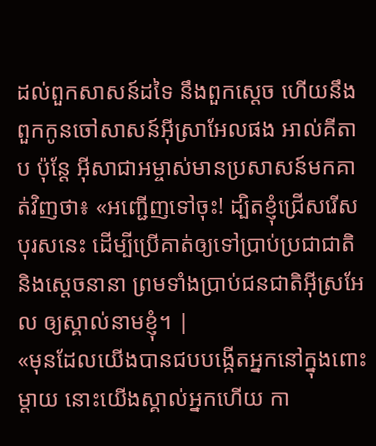ដល់ពួកសាសន៍ដទៃ នឹងពួកស្តេច ហើយនឹងពួកកូនចៅសាសន៍អ៊ីស្រាអែលផង អាល់គីតាប ប៉ុន្ដែ អ៊ីសាជាអម្ចាស់មានប្រសាសន៍មកគាត់វិញថា៖ «អញ្ជើញទៅចុះ! ដ្បិតខ្ញុំជ្រើសរើសបុរសនេះ ដើម្បីប្រើគាត់ឲ្យទៅប្រាប់ប្រជាជាតិ និងស្ដេចនានា ព្រមទាំងប្រាប់ជនជាតិអ៊ីស្រអែល ឲ្យស្គាល់នាមខ្ញុំ។ |
«មុនដែលយើងបានជបបង្កើតអ្នកនៅក្នុងពោះម្តាយ នោះយើងស្គាល់អ្នកហើយ កា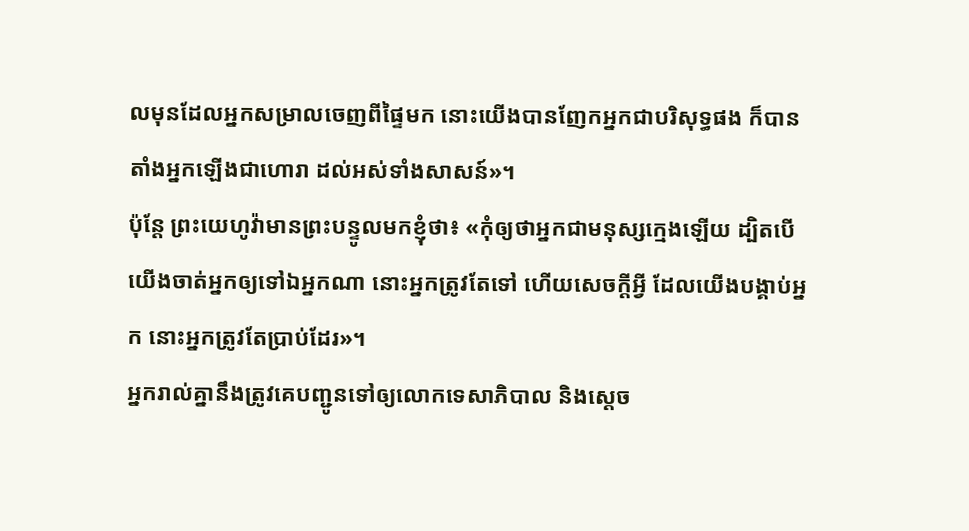លមុនដែលអ្នកសម្រាលចេញពីផ្ទៃមក នោះយើងបានញែកអ្នកជាបរិសុទ្ធផង ក៏បានតាំងអ្នកឡើងជាហោរា ដល់អស់ទាំងសាសន៍»។
ប៉ុន្តែ ព្រះយេហូវ៉ាមានព្រះបន្ទូលមកខ្ញុំថា៖ «កុំឲ្យថាអ្នកជាមនុស្សក្មេងឡើយ ដ្បិតបើយើងចាត់អ្នកឲ្យទៅឯអ្នកណា នោះអ្នកត្រូវតែទៅ ហើយសេចក្ដីអ្វី ដែលយើងបង្គាប់អ្នក នោះអ្នកត្រូវតែប្រាប់ដែរ»។
អ្នករាល់គ្នានឹងត្រូវគេបញ្ជូនទៅឲ្យលោកទេសាភិបាល និងស្តេច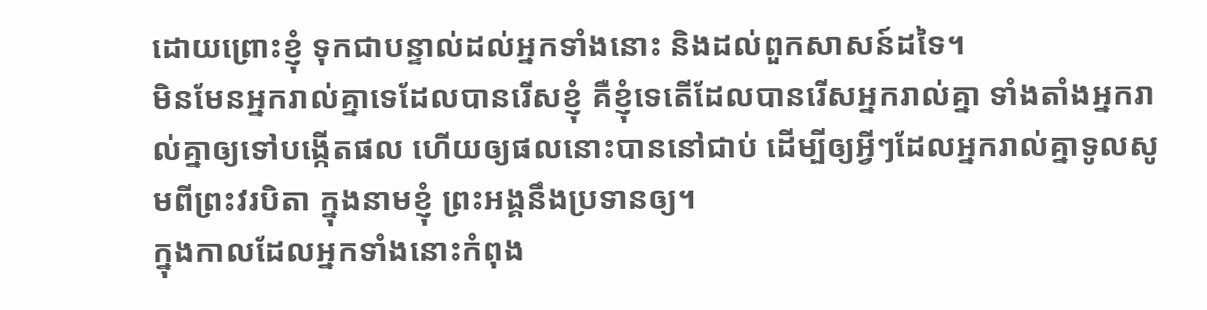ដោយព្រោះខ្ញុំ ទុកជាបន្ទាល់ដល់អ្នកទាំងនោះ និងដល់ពួកសាសន៍ដទៃ។
មិនមែនអ្នករាល់គ្នាទេដែលបានរើសខ្ញុំ គឺខ្ញុំទេតើដែលបានរើសអ្នករាល់គ្នា ទាំងតាំងអ្នករាល់គ្នាឲ្យទៅបង្កើតផល ហើយឲ្យផលនោះបាននៅជាប់ ដើម្បីឲ្យអ្វីៗដែលអ្នករាល់គ្នាទូលសូមពីព្រះវរបិតា ក្នុងនាមខ្ញុំ ព្រះអង្គនឹងប្រទានឲ្យ។
ក្នុងកាលដែលអ្នកទាំងនោះកំពុង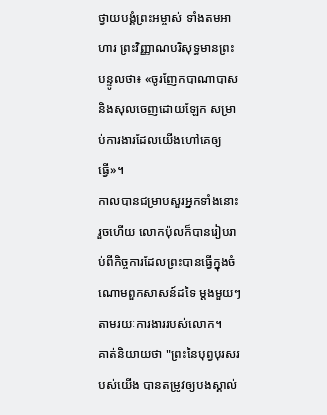ថ្វាយបង្គំព្រះអម្ចាស់ ទាំងតមអាហារ ព្រះវិញ្ញាណបរិសុទ្ធមានព្រះបន្ទូលថា៖ «ចូរញែកបាណាបាស និងសុលចេញដោយឡែក សម្រាប់ការងារដែលយើងហៅគេឲ្យធ្វើ»។
កាលបានជម្រាបសួរអ្នកទាំងនោះរួចហើយ លោកប៉ុលក៏បានរៀបរាប់ពីកិច្ចការដែលព្រះបានធ្វើក្នុងចំណោមពួកសាសន៍ដទៃ ម្ដងមួយៗ តាមរយៈការងាររបស់លោក។
គាត់និយាយថា "ព្រះនៃបុព្វបុរសរបស់យើង បានតម្រូវឲ្យបងស្គាល់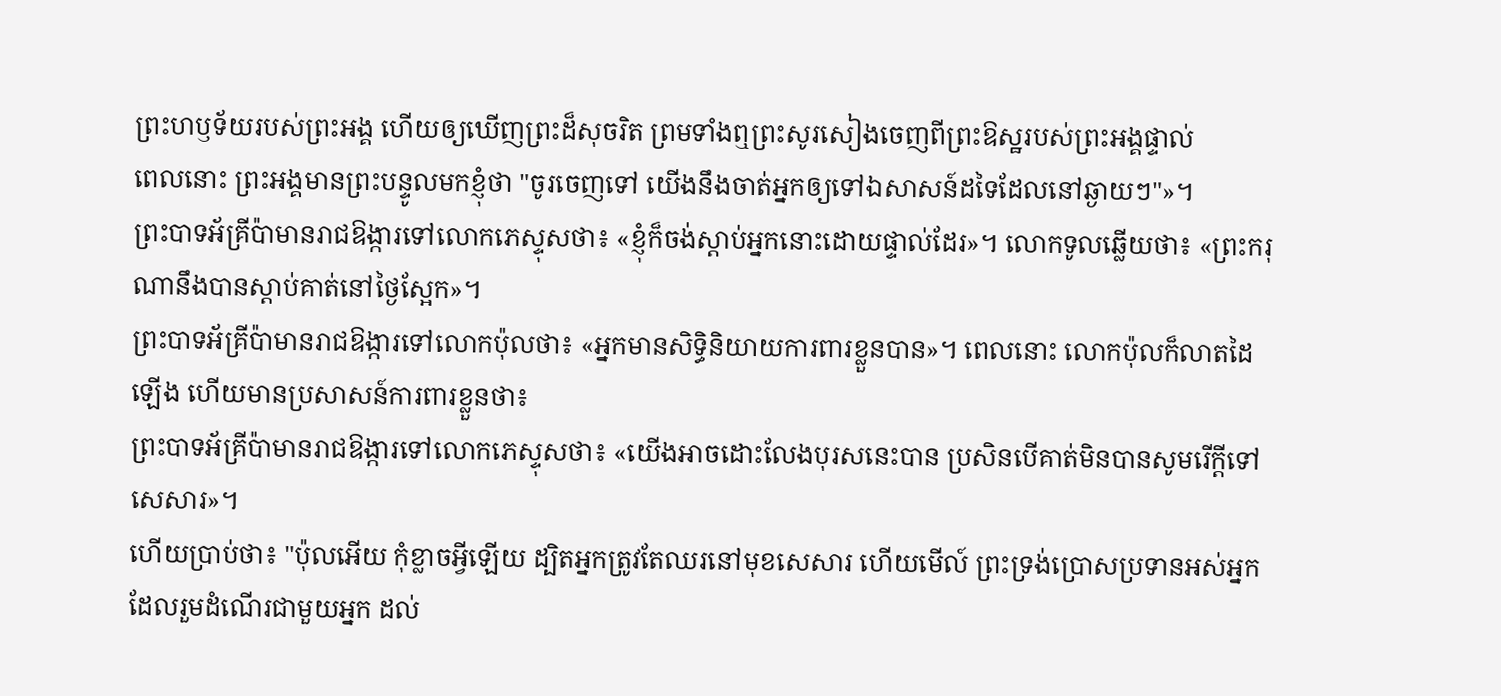ព្រះហឫទ័យរបស់ព្រះអង្គ ហើយឲ្យឃើញព្រះដ៏សុចរិត ព្រមទាំងឮព្រះសូរសៀងចេញពីព្រះឱស្ឋរបស់ព្រះអង្គផ្ទាល់
ពេលនោះ ព្រះអង្គមានព្រះបន្ទូលមកខ្ញុំថា "ចូរចេញទៅ យើងនឹងចាត់អ្នកឲ្យទៅឯសាសន៍ដទៃដែលនៅឆ្ងាយៗ"»។
ព្រះបាទអ័គ្រីប៉ាមានរាជឱង្ការទៅលោកភេស្ទុសថា៖ «ខ្ញុំក៏ចង់ស្តាប់អ្នកនោះដោយផ្ទាល់ដែរ»។ លោកទូលឆ្លើយថា៖ «ព្រះករុណានឹងបានស្តាប់គាត់នៅថ្ងៃស្អែក»។
ព្រះបាទអ័គ្រីប៉ាមានរាជឱង្ការទៅលោកប៉ុលថា៖ «អ្នកមានសិទ្ធិនិយាយការពារខ្លួនបាន»។ ពេលនោះ លោកប៉ុលក៏លាតដៃឡើង ហើយមានប្រសាសន៍ការពារខ្លួនថា៖
ព្រះបាទអ័គ្រីប៉ាមានរាជឱង្ការទៅលោកភេស្ទុសថា៖ «យើងអាចដោះលែងបុរសនេះបាន ប្រសិនបើគាត់មិនបានសូមរើក្តីទៅសេសារ»។
ហើយប្រាប់ថា៖ "ប៉ុលអើយ កុំខ្លាចអ្វីឡើយ ដ្បិតអ្នកត្រូវតែឈរនៅមុខសេសារ ហើយមើល៍ ព្រះទ្រង់ប្រោសប្រទានអស់អ្នកដែលរួមដំណើរជាមួយអ្នក ដល់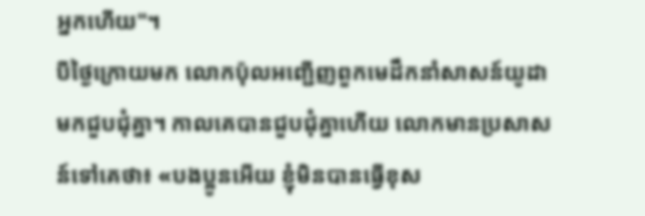អ្នកហើយ"។
បីថ្ងៃក្រោយមក លោកប៉ុលអញ្ជើញពួកមេដឹកនាំសាសន៍យូដា មកជួបជុំគ្នា។ កាលគេបានជួបជុំគ្នាហើយ លោកមានប្រសាសន៍ទៅគេថា៖ «បងប្អូនអើយ ខ្ញុំមិនបានធ្វើខុស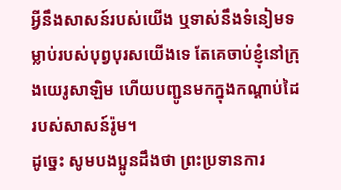អ្វីនឹងសាសន៍របស់យើង ឬទាស់នឹងទំនៀមទម្លាប់របស់បុព្វបុរសយើងទេ តែគេចាប់ខ្ញុំនៅក្រុងយេរូសាឡិម ហើយបញ្ជូនមកក្នុងកណ្តាប់ដៃរបស់សាសន៍រ៉ូម។
ដូច្នេះ សូមបងប្អូនដឹងថា ព្រះប្រទានការ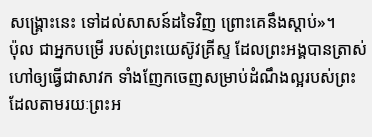សង្គ្រោះនេះ ទៅដល់សាសន៍ដទៃវិញ ព្រោះគេនឹងស្តាប់»។
ប៉ុល ជាអ្នកបម្រើ របស់ព្រះយេស៊ូវគ្រីស្ទ ដែលព្រះអង្គបានត្រាស់ហៅឲ្យធ្វើជាសាវក ទាំងញែកចេញសម្រាប់ដំណឹងល្អរបស់ព្រះ
ដែលតាមរយៈព្រះអ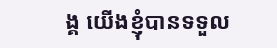ង្គ យើងខ្ញុំបានទទួល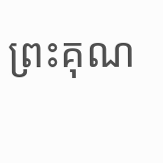ព្រះគុណ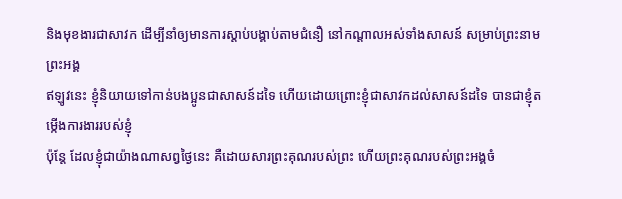និងមុខងារជាសាវក ដើម្បីនាំឲ្យមានការស្ដាប់បង្គាប់តាមជំនឿ នៅកណ្តាលអស់ទាំងសាសន៍ សម្រាប់ព្រះនាមព្រះអង្គ
ឥឡូវនេះ ខ្ញុំនិយាយទៅកាន់បងប្អូនជាសាសន៍ដទៃ ហើយដោយព្រោះខ្ញុំជាសាវកដល់សាសន៍ដទៃ បានជាខ្ញុំតម្កើងការងាររបស់ខ្ញុំ
ប៉ុន្តែ ដែលខ្ញុំជាយ៉ាងណាសព្វថ្ងៃនេះ គឺដោយសារព្រះគុណរបស់ព្រះ ហើយព្រះគុណរបស់ព្រះអង្គចំ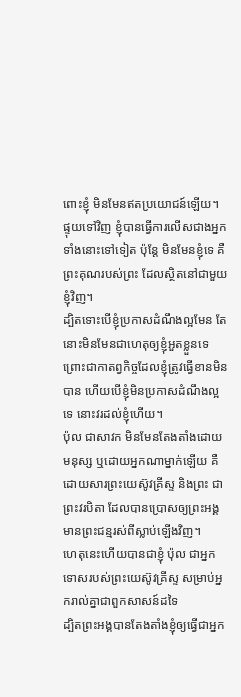ពោះខ្ញុំ មិនមែនឥតប្រយោជន៍ឡើយ។ ផ្ទុយទៅវិញ ខ្ញុំបានធ្វើការលើសជាងអ្នកទាំងនោះទៅទៀត ប៉ុន្តែ មិនមែនខ្ញុំទេ គឺព្រះគុណរបស់ព្រះ ដែលស្ថិតនៅជាមួយខ្ញុំវិញ។
ដ្បិតទោះបើខ្ញុំប្រកាសដំណឹងល្អមែន តែនោះមិនមែនជាហេតុឲ្យខ្ញុំអួតខ្លួនទេ ព្រោះជាកាតព្វកិច្ចដែលខ្ញុំត្រូវធ្វើខានមិនបាន ហើយបើខ្ញុំមិនប្រកាសដំណឹងល្អទេ នោះវរដល់ខ្ញុំហើយ។
ប៉ុល ជាសាវក មិនមែនតែងតាំងដោយមនុស្ស ឬដោយអ្នកណាម្នាក់ឡើយ គឺដោយសារព្រះយេស៊ូវគ្រីស្ទ និងព្រះ ជាព្រះវរបិតា ដែលបានប្រោសឲ្យព្រះអង្គមានព្រះជន្មរស់ពីស្លាប់ឡើងវិញ។
ហេតុនេះហើយបានជាខ្ញុំ ប៉ុល ជាអ្នកទោសរបស់ព្រះយេស៊ូវគ្រីស្ទ សម្រាប់អ្នករាល់គ្នាជាពួកសាសន៍ដទៃ
ដ្បិតព្រះអង្គបានតែងតាំងខ្ញុំឲ្យធ្វើជាអ្នក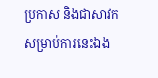ប្រកាស និងជាសាវកសម្រាប់ការនេះឯង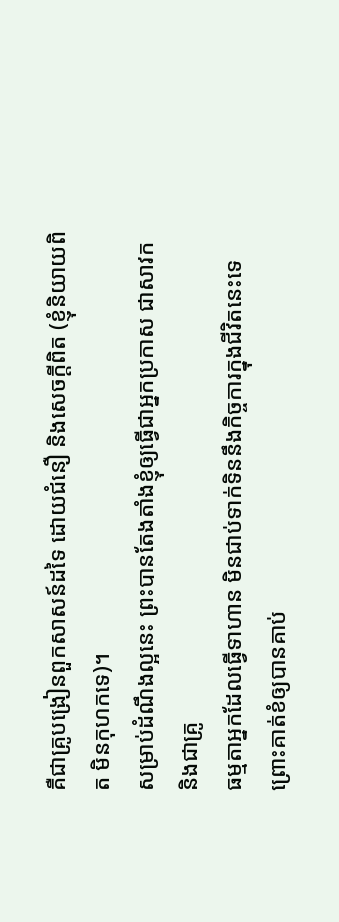គឺជាគ្រូបង្រៀនពួកសាសន៍ដទៃ ដោយជំនឿ និងសេចក្ដីពិត (ខ្ញុំនិយាយពិត មិនកុហកទេ)។
សម្រាប់ដំណឹងល្អនេះ ព្រះបានតែងតាំងខ្ញុំឲ្យធ្វើជាអ្នកប្រកាស ជាសាវក និងជាគ្រូ
ធម្មតាអ្នកដែលធ្វើទាហាន មិនជាប់ទាក់ទិននឹងកិច្ចការក្នុងជីវិតនេះទេ ព្រោះគាត់ខំឲ្យបានគាប់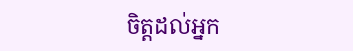ចិត្តដល់អ្នក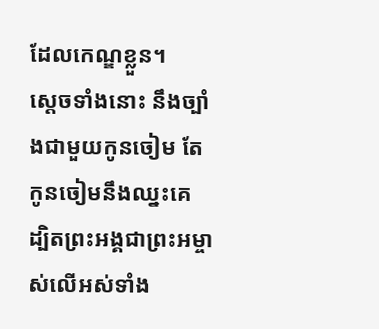ដែលកេណ្ឌខ្លួន។
ស្ដេចទាំងនោះ នឹងច្បាំងជាមួយកូនចៀម តែកូនចៀមនឹងឈ្នះគេ ដ្បិតព្រះអង្គជាព្រះអម្ចាស់លើអស់ទាំង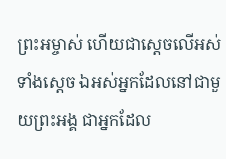ព្រះអម្ចាស់ ហើយជាស្តេចលើអស់ទាំងស្តេច ឯអស់អ្នកដែលនៅជាមួយព្រះអង្គ ជាអ្នកដែល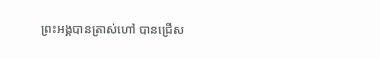ព្រះអង្គបានត្រាស់ហៅ បានជ្រើស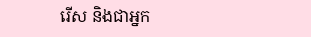រើស និងជាអ្នក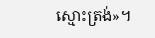ស្មោះត្រង់»។